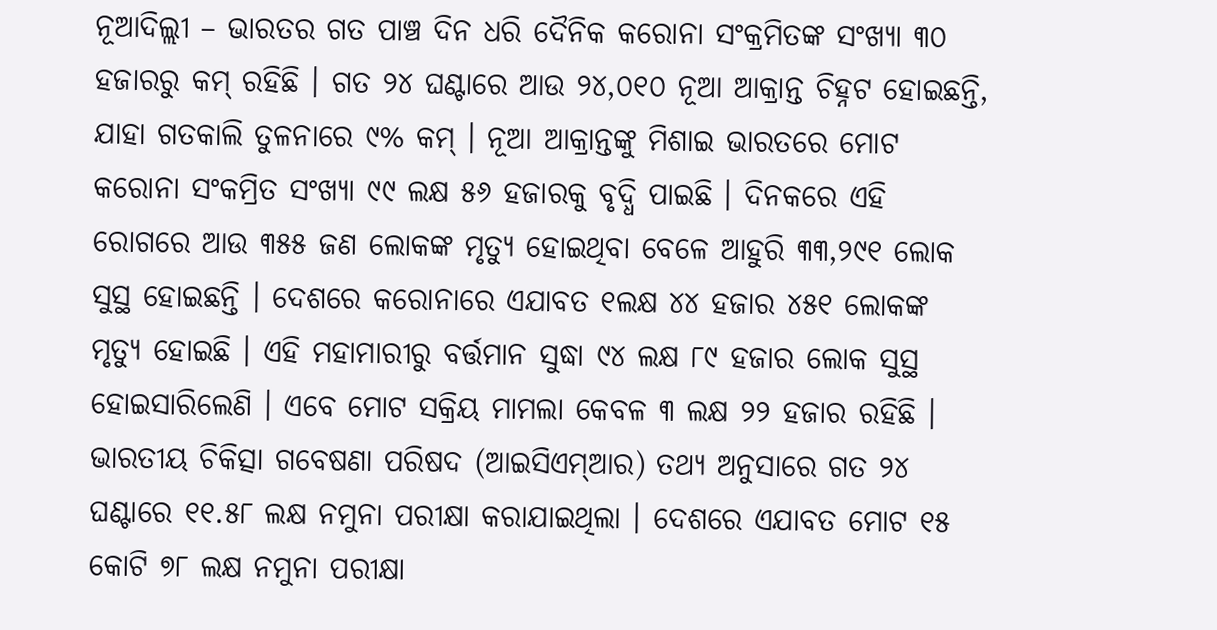ନୂଆଦିଲ୍ଲୀ – ଭାରତର ଗତ ପାଞ୍ଚ ଦିନ ଧରି ଦୈନିକ କରୋନା ସଂକ୍ରମିତଙ୍କ ସଂଖ୍ୟା ୩୦ ହଜାରରୁ କମ୍ ରହିଛି । ଗତ ୨୪ ଘଣ୍ଟାରେ ଆଉ ୨୪,୦୧୦ ନୂଆ ଆକ୍ରାନ୍ତ ଚିହ୍ନଟ ହୋଇଛନ୍ତି, ଯାହା ଗତକାଲି ତୁଳନାରେ ୯% କମ୍ । ନୂଆ ଆକ୍ରାନ୍ତଙ୍କୁ ମିଶାଇ ଭାରତରେ ମୋଟ କରୋନା ସଂକମ୍ରିତ ସଂଖ୍ୟା ୯୯ ଲକ୍ଷ ୫୬ ହଜାରକୁ ବୃଦ୍ଧି ପାଇଛି । ଦିନକରେ ଏହି ରୋଗରେ ଆଉ ୩୫୫ ଜଣ ଲୋକଙ୍କ ମୃତ୍ୟୁ ହୋଇଥିବା ବେଳେ ଆହୁରି ୩୩,୨୯୧ ଲୋକ ସୁସ୍ଥ ହୋଇଛନ୍ତି । ଦେଶରେ କରୋନାରେ ଏଯାବତ ୧ଲକ୍ଷ ୪୪ ହଜାର ୪୫୧ ଲୋକଙ୍କ ମୃତ୍ୟୁ ହୋଇଛି । ଏହି ମହାମାରୀରୁ ବର୍ତ୍ତମାନ ସୁଦ୍ଧା ୯୪ ଲକ୍ଷ ୮୯ ହଜାର ଲୋକ ସୁସ୍ଥ ହୋଇସାରିଲେଣି । ଏବେ ମୋଟ ସକ୍ରିୟ ମାମଲା କେବଳ ୩ ଲକ୍ଷ ୨୨ ହଜାର ରହିଛି । ଭାରତୀୟ ଚିକିତ୍ସା ଗବେଷଣା ପରିଷଦ (ଆଇସିଏମ୍ଆର) ତଥ୍ୟ ଅନୁସାରେ ଗତ ୨୪ ଘଣ୍ଟାରେ ୧୧.୫୮ ଲକ୍ଷ ନମୁନା ପରୀକ୍ଷା କରାଯାଇଥିଲା । ଦେଶରେ ଏଯାବତ ମୋଟ ୧୫ କୋଟି ୭୮ ଲକ୍ଷ ନମୁନା ପରୀକ୍ଷା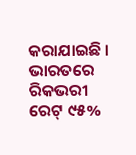କରାଯାଇଛି । ଭାରତରେ ରିକଭରୀ ରେଟ୍ ୯୫%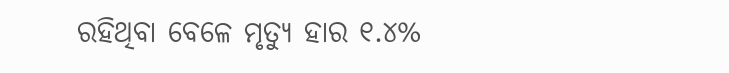ରହିଥିବା ବେଳେ ମୃତ୍ୟୁ ହାର ୧.୪%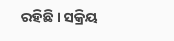ରହିଛି । ସକ୍ରିୟ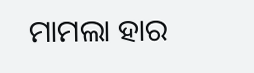ମାମଲା ହାର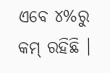ଏବେ ୪%ରୁ କମ୍ ରହିଛି ।